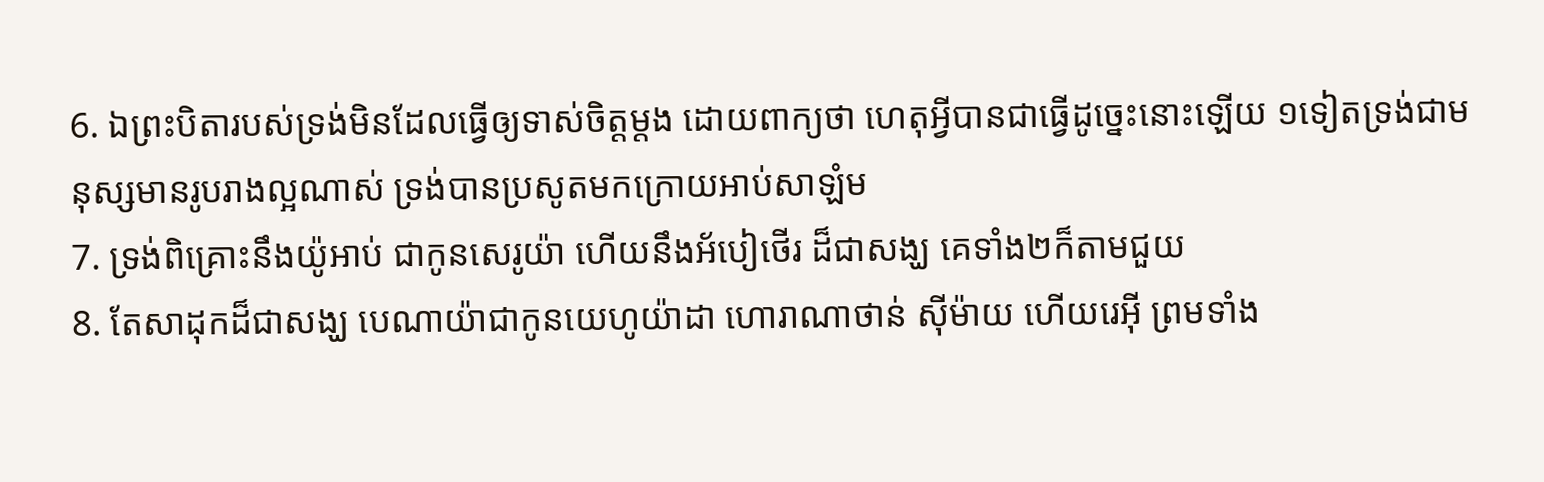6. ឯព្រះបិតារបស់ទ្រង់មិនដែលធ្វើឲ្យទាស់ចិត្តម្តង ដោយពាក្យថា ហេតុអ្វីបានជាធ្វើដូច្នេះនោះឡើយ ១ទៀតទ្រង់ជាមនុស្សមានរូបរាងល្អណាស់ ទ្រង់បានប្រសូតមកក្រោយអាប់សាឡំម
7. ទ្រង់ពិគ្រោះនឹងយ៉ូអាប់ ជាកូនសេរូយ៉ា ហើយនឹងអ័បៀថើរ ដ៏ជាសង្ឃ គេទាំង២ក៏តាមជួយ
8. តែសាដុកដ៏ជាសង្ឃ បេណាយ៉ាជាកូនយេហូយ៉ាដា ហោរាណាថាន់ ស៊ីម៉ាយ ហើយរេអ៊ី ព្រមទាំង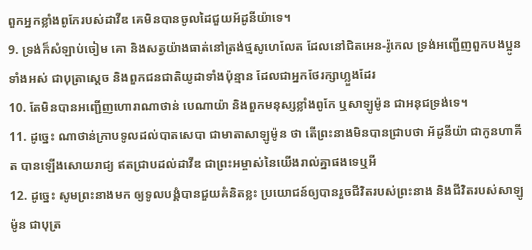ពួកអ្នកខ្លាំងពូកែរបស់ដាវីឌ គេមិនបានចូលដៃជួយអ័ដូនីយ៉ាទេ។
9. ទ្រង់ក៏សំឡាប់ចៀម គោ និងសត្វយ៉ាងធាត់នៅត្រង់ថ្មសូហេលែត ដែលនៅជិតអេន-រ៉ូកេល ទ្រង់អញ្ជើញពួកបងប្អូនទាំងអស់ ជាបុត្រាស្តេច និងពួកជនជាតិយូដាទាំងប៉ុន្មាន ដែលជាអ្នកថែរក្សាហ្លួងដែរ
10. តែមិនបានអញ្ជើញហោរាណាថាន់ បេណាយ៉ា និងពួកមនុស្សខ្លាំងពូកែ ឬសាឡូម៉ូន ជាអនុជទ្រង់ទេ។
11. ដូច្នេះ ណាថាន់ក្រាបទូលដល់បាតសេបា ជាមាតាសាឡូម៉ូន ថា តើព្រះនាងមិនបានជ្រាបថា អ័ដូនីយ៉ា ជាកូនហាគីត បានឡើងសោយរាជ្យ ឥតជ្រាបដល់ដាវីឌ ជាព្រះអម្ចាស់នៃយើងរាល់គ្នាផងទេឬអី
12. ដូច្នេះ សូមព្រះនាងមក ឲ្យទូលបង្គំបានជួយគំនិតខ្លះ ប្រយោជន៍ឲ្យបានរួចជីវិតរបស់ព្រះនាង និងជីវិតរបស់សាឡូម៉ូន ជាបុត្រ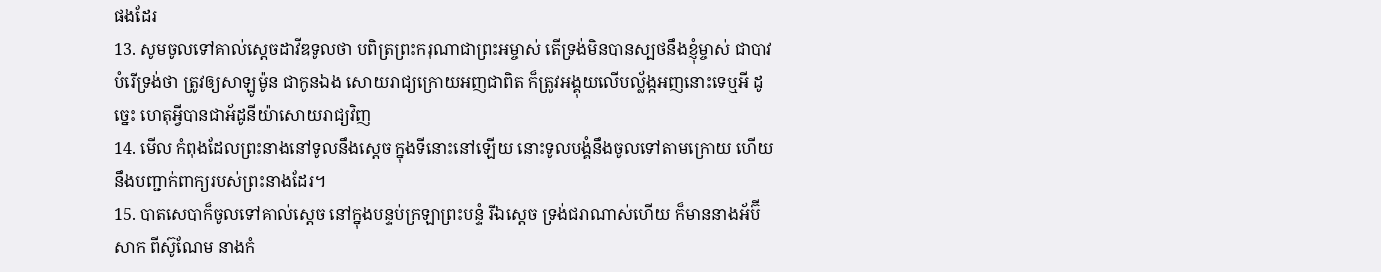ផងដែរ
13. សូមចូលទៅគាល់ស្តេចដាវីឌទូលថា បពិត្រព្រះករុណាជាព្រះអម្ចាស់ តើទ្រង់មិនបានស្បថនឹងខ្ញុំម្ចាស់ ជាបាវបំរើទ្រង់ថា ត្រូវឲ្យសាឡូម៉ូន ជាកូនឯង សោយរាជ្យក្រោយអញជាពិត ក៏ត្រូវអង្គុយលើបល្ល័ង្កអញនោះទេឬអី ដូច្នេះ ហេតុអ្វីបានជាអ័ដូនីយ៉ាសោយរាជ្យវិញ
14. មើល កំពុងដែលព្រះនាងនៅទូលនឹងស្តេច ក្នុងទីនោះនៅឡើយ នោះទូលបង្គំនឹងចូលទៅតាមក្រោយ ហើយនឹងបញ្ជាក់ពាក្យរបស់ព្រះនាងដែរ។
15. បាតសេបាក៏ចូលទៅគាល់ស្តេច នៅក្នុងបន្ទប់ក្រឡាព្រះបន្ទំ រីឯស្តេច ទ្រង់ជរាណាស់ហើយ ក៏មាននាងអ័ប៊ីសាក ពីស៊ូណែម នាងកំ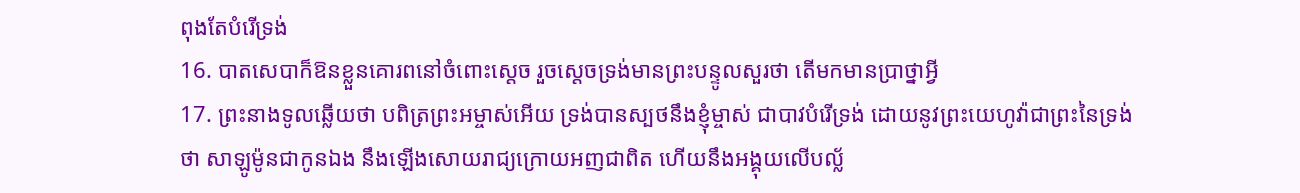ពុងតែបំរើទ្រង់
16. បាតសេបាក៏ឱនខ្លួនគោរពនៅចំពោះស្តេច រួចស្តេចទ្រង់មានព្រះបន្ទូលសួរថា តើមកមានប្រាថ្នាអ្វី
17. ព្រះនាងទូលឆ្លើយថា បពិត្រព្រះអម្ចាស់អើយ ទ្រង់បានស្បថនឹងខ្ញុំម្ចាស់ ជាបាវបំរើទ្រង់ ដោយនូវព្រះយេហូវ៉ាជាព្រះនៃទ្រង់ថា សាឡូម៉ូនជាកូនឯង នឹងឡើងសោយរាជ្យក្រោយអញជាពិត ហើយនឹងអង្គុយលើបល្ល័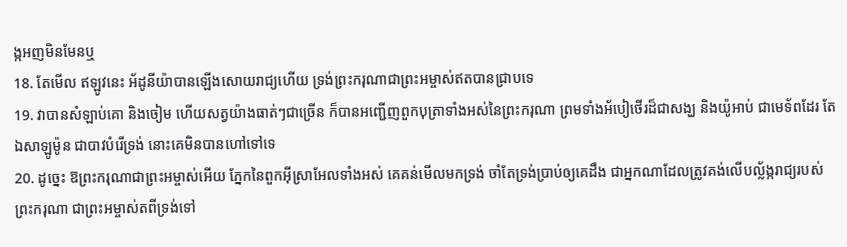ង្កអញមិនមែនឬ
18. តែមើល ឥឡូវនេះ អ័ដូនីយ៉ាបានឡើងសោយរាជ្យហើយ ទ្រង់ព្រះករុណាជាព្រះអម្ចាស់ឥតបានជ្រាបទេ
19. វាបានសំឡាប់គោ និងចៀម ហើយសត្វយ៉ាងធាត់ៗជាច្រើន ក៏បានអញ្ជើញពួកបុត្រាទាំងអស់នៃព្រះករុណា ព្រមទាំងអ័បៀថើរដ៏ជាសង្ឃ និងយ៉ូអាប់ ជាមេទ័ពដែរ តែឯសាឡូម៉ូន ជាបាវបំរើទ្រង់ នោះគេមិនបានហៅទៅទេ
20. ដូច្នេះ ឱព្រះករុណាជាព្រះអម្ចាស់អើយ ភ្នែកនៃពួកអ៊ីស្រាអែលទាំងអស់ គេគន់មើលមកទ្រង់ ចាំតែទ្រង់ប្រាប់ឲ្យគេដឹង ជាអ្នកណាដែលត្រូវគង់លើបល្ល័ង្ករាជ្យរបស់ព្រះករុណា ជាព្រះអម្ចាស់តពីទ្រង់ទៅ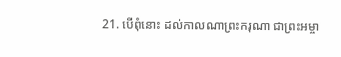21. បើពុំនោះ ដល់កាលណាព្រះករុណា ជាព្រះអម្ចា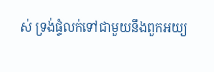ស់ ទ្រង់ផ្ទំលក់ទៅជាមួយនឹងពួកអយ្យ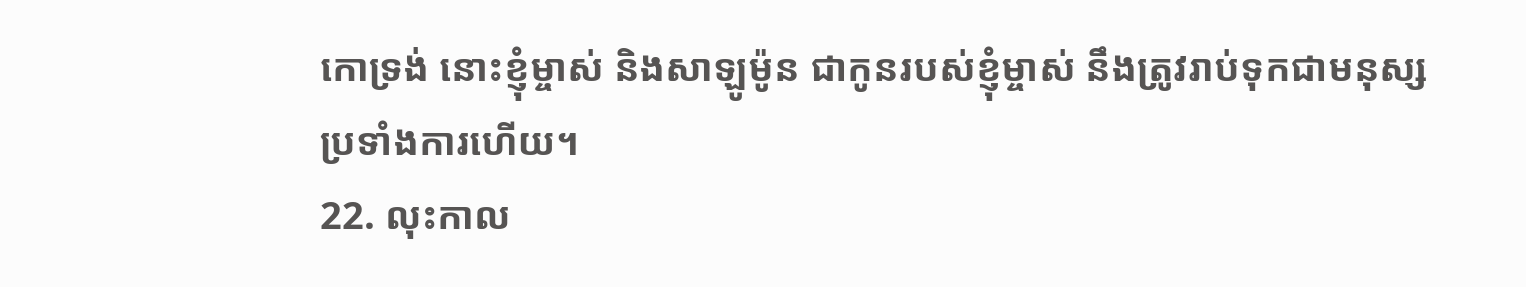កោទ្រង់ នោះខ្ញុំម្ចាស់ និងសាឡូម៉ូន ជាកូនរបស់ខ្ញុំម្ចាស់ នឹងត្រូវរាប់ទុកជាមនុស្សប្រទាំងការហើយ។
22. លុះកាល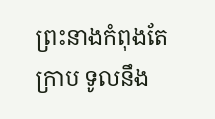ព្រះនាងកំពុងតែក្រាប ទូលនឹង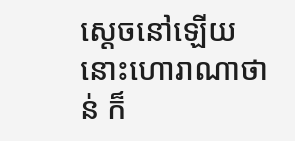ស្តេចនៅឡើយ នោះហោរាណាថាន់ ក៏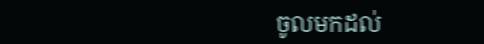ចូលមកដល់